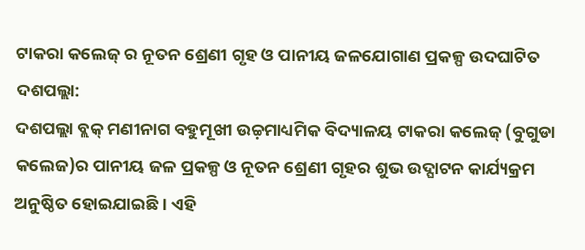ଟାକରା କଲେଜ୍ ର ନୂତନ ଶ୍ରେଣୀ ଗୃହ ଓ ପାନୀୟ ଜଳଯୋଗାଣ ପ୍ରକଳ୍ପ ଉଦଘାଟିତ
ଦଶପଲ୍ଲା:
ଦଶପଲ୍ଲା ବ୍ଲକ୍ ମଣୀନାଗ ବହୁମୂଖୀ ଉଚ୍ଚ଼ମାଧ୍ୟମିକ ବିଦ୍ୟାଳୟ ଟାକରା କଲେଜ୍ (ବୁଗୁଡା କଲେଜ)ର ପାନୀୟ ଜଳ ପ୍ରକଳ୍ପ ଓ ନୂତନ ଶ୍ରେଣୀ ଗୃହର ଶୁଭ ଉଦ୍ଘାଟନ କାର୍ଯ୍ୟକ୍ରମ ଅନୁଷ୍ଠିତ ହୋଇଯାଇଛି । ଏହି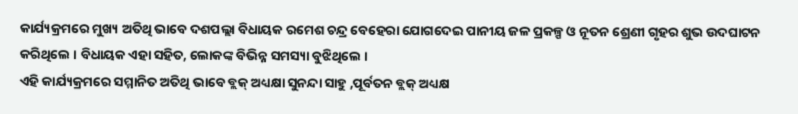କାର୍ଯ୍ୟକ୍ରମରେ ମୁଖ୍ୟ ଅତିଥି ଭାବେ ଦଶପଲ୍ଲା ବିଧାୟକ ରମେଶ ଚନ୍ଦ୍ର ବେହେରା ଯୋଗଦେଇ ପାନୀୟ ଜଳ ପ୍ରକଳ୍ପ ଓ ନୂତନ ଶ୍ରେଣୀ ଗୃହର ଶୁଭ ଉଦଘାଟନ କରିଥିଲେ । ବିଧାୟକ ଏହା ସହିତ, ଲୋକଙ୍କ ବିଭିନ୍ନ ସମସ୍ୟା ବୁଝିଥିଲେ ।
ଏହି କାର୍ଯ୍ୟକ୍ରମରେ ସମ୍ମାନିତ ଅତିଥି ଭାବେ ବ୍ଲକ୍ ଅଧ୍ୟକ୍ଷା ସୁନନ୍ଦା ସାହୁ ,ପୂର୍ବତନ ବ୍ଲକ୍ ଅଧ୍ୟକ୍ଷ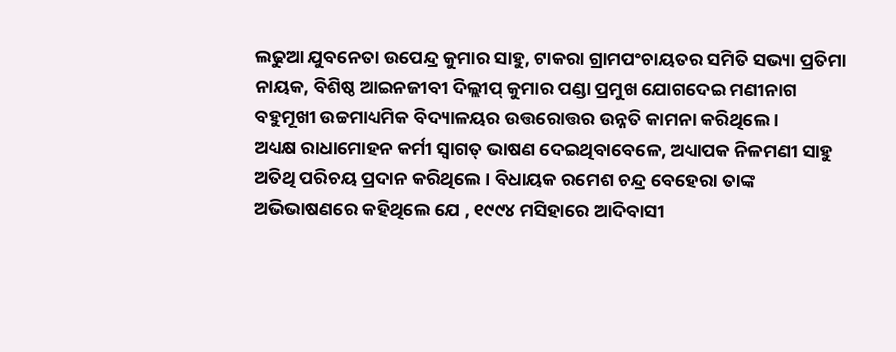ଲଢୁଆ ଯୁବନେତା ଉପେନ୍ଦ୍ର କୁମାର ସାହୁ, ଟାକରା ଗ୍ରାମପଂଚାୟତର ସମିତି ସଭ୍ୟା ପ୍ରତିମା ନାୟକ, ବିଶିଷ୍ଠ ଆଇନଜୀବୀ ଦିଲ୍ଲୀପ୍ କୁମାର ପଣ୍ଡା ପ୍ରମୁଖ ଯୋଗଦେଇ ମଣୀନାଗ ବହୁମୂଖୀ ଉଚ୍ଚମାଧ୍ୟମିକ ବିଦ୍ୟାଳୟର ଉତ୍ତରୋତ୍ତର ଉନ୍ନତି କାମନା କରିଥିଲେ ।
ଅଧ୍ୟକ୍ଷ ରାଧାମୋହନ କର୍ମୀ ସ୍ୱାଗତ୍ ଭାଷଣ ଦେଇଥିବାବେଳେ, ଅଧ୍ୟାପକ ନିଳମଣୀ ସାହୁ ଅତିଥି ପରିଚୟ ପ୍ରଦାନ କରିଥିଲେ । ବିଧାୟକ ରମେଶ ଚନ୍ଦ୍ର ବେହେରା ତାଙ୍କ ଅଭିଭାଷଣରେ କହିଥିଲେ ଯେ , ୧୯୯୪ ମସିହାରେ ଆଦିବାସୀ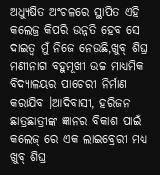ଅଧ୍ୟୁଷିତ ଅଂଚଳରେ ସ୍ଥାପିତ ଏହି କଲେଜ୍ର କିପରି ଉନ୍ନତି ହେବ ସେ ଦାଇତ୍ୱ ମୁଁ ନିଜେ ନେଉଛି,ଖୁବ୍ ଶିଘ୍ର ମଣୀନାଗ ବହୁମୂଖୀ ଉଚ୍ଚ ମାଧ୍ୟମିକ ବିଦ୍ୟାଳୟର ପାଚେରୀ ନିର୍ମାଣ କରାଯିବ ।ଆଦିବାସୀ, ହରିଜନ ଛାତ୍ରଛାତ୍ରୀଙ୍କ ଜ୍ଞାନର ବିକାଶ ପାଇଁ କଲେଜ୍ ରେ ଏକ ଲାଇବ୍ରେରୀ ମଧ୍ୟ ଖୁବ୍ ଶିଘ୍ର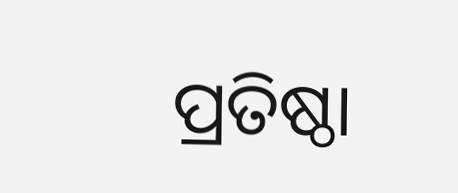ପ୍ରତିଷ୍ଠା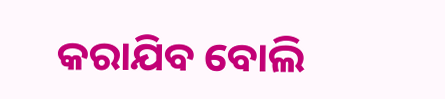କରାଯିବ ବୋଲି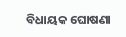ବିଧାୟକ ଘୋଷଣା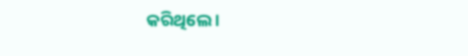କରିଥିଲେ ।